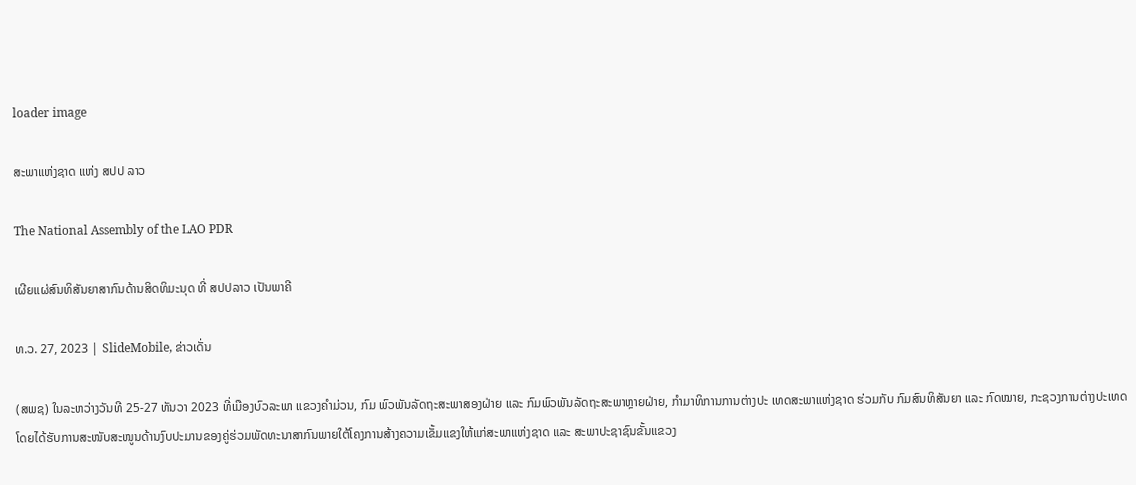loader image

ສະພາແຫ່ງຊາດ ແຫ່ງ ສປປ ລາວ

The National Assembly of the LAO PDR

ເຜີຍແຜ່ສົນທິສັນຍາສາກົນດ້ານສິດທິມະນຸດ ທີ່ ສປປລາວ ເປັນພາຄີ

ທ.ວ. 27, 2023 | SlideMobile, ຂ່າວເດັ່ນ

(ສພຊ) ໃນລະຫວ່າງວັນທີ 25-27 ທັນວາ 2023 ທີ່ເມືອງບົວລະພາ ແຂວງຄໍາມ່ວນ, ກົມ ພົວພັນລັດຖະສະພາສອງຝ່າຍ ແລະ ກົມພົວພັນລັດຖະສະພາຫຼາຍຝ່າຍ, ກຳມາທິການການຕ່າງປະ ເທດສະພາແຫ່ງຊາດ ຮ່ວມກັບ ກົມສົນທິສັນຍາ ແລະ ກົດໝາຍ, ກະຊວງການຕ່າງປະເທດ ໂດຍໄດ້ຮັບການສະໜັບສະໜູນດ້ານງົບປະມານຂອງຄູ່ຮ່ວມພັດທະນາສາກົນພາຍໃຕ້ໂຄງການສ້າງຄວາມເຂັ້ມແຂງໃຫ້ແກ່ສະພາແຫ່ງຊາດ ແລະ ສະພາປະຊາຊົນຂັ້ນແຂວງ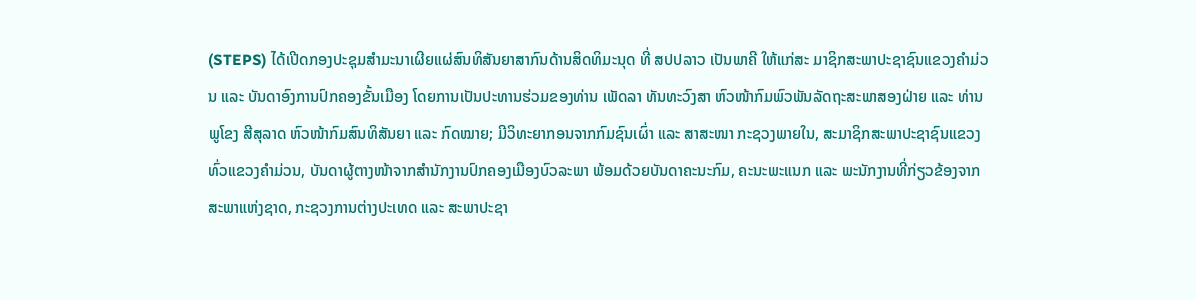(STEPS) ໄດ້ເປີດກອງປະຊຸມສໍາມະນາເຜີຍແຜ່ສົນທິສັນຍາສາກົນດ້ານສິດທິມະນຸດ ທີ່ ສປປລາວ ເປັນພາຄີ ໃຫ້ແກ່ສະ ມາຊິກສະພາປະຊາຊົນແຂວງຄຳມ່ວນ ແລະ ບັນດາອົງການປົກຄອງຂັ້ນເມືອງ ໂດຍການເປັນປະທານຮ່ວມຂອງທ່ານ ເພັດລາ ທັນທະວົງສາ ຫົວໜ້າກົມພົວພັນລັດຖະສະພາສອງຝ່າຍ ແລະ ທ່ານ ພູໂຂງ ສີສຸລາດ ຫົວໜ້າກົມສົນທິສັນຍາ ແລະ ກົດໝາຍ; ມີວິທະຍາກອນຈາກກົມຊົນເຜົ່າ ແລະ ສາສະໜາ ກະຊວງພາຍໃນ, ສະມາຊິກສະພາປະຊາຊົນແຂວງທົ່ວແຂວງຄຳມ່ວນ, ບັນດາຜູ້ຕາງໜ້າຈາກສຳນັກງານປົກຄອງເມືອງບົວລະພາ ພ້ອມດ້ວຍບັນດາຄະນະກົມ, ຄະນະພະແນກ ແລະ ພະນັກງານທີ່ກ່ຽວຂ້ອງຈາກສະພາແຫ່ງຊາດ, ກະຊວງການຕ່າງປະເທດ ແລະ ສະພາປະຊາ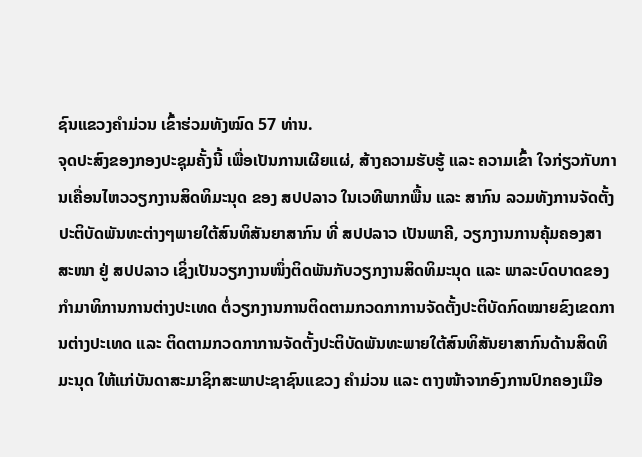ຊົນແຂວງຄຳມ່ວນ ເຂົ້າຮ່ວມທັງໝົດ 57 ທ່ານ.
ຈຸດປະສົງຂອງກອງປະຊຸມຄັ້ງນີ້ ເພື່ອເປັນການເຜີຍແຜ່, ສ້າງຄວາມຮັບຮູ້ ແລະ ຄວາມເຂົ້າ ໃຈກ່ຽວກັບການເຄື່ອນໄຫວວຽກງານສິດທິມະນຸດ ຂອງ ສປປລາວ ໃນເວທີພາກພື້ນ ແລະ ສາກົນ ລວມທັງການຈັດຕັ້ງປະຕິບັດພັນທະຕ່າງໆພາຍໃຕ້ສົນທິສັນຍາສາກົນ ທີ່ ສປປລາວ ເປັນພາຄີ, ວຽກງານການຄຸ້ມຄອງສາສະໜາ ຢູ່ ສປປລາວ ເຊິ່ງເປັນວຽກງານໜຶ່ງຕິດພັນກັບວຽກງານສິດທິມະນຸດ ແລະ ພາລະບົດບາດຂອງກຳມາທິການການຕ່າງປະເທດ ຕໍ່ວຽກງານການຕິດຕາມກວດກາການຈັດຕັ້ງປະຕິບັດກົດໝາຍຂົງເຂດການຕ່າງປະເທດ ແລະ ຕິດຕາມກວດກາການຈັດຕັ້ງປະຕິບັດພັນທະພາຍໃຕ້ສົນທິສັນຍາສາກົນດ້ານສິດທິມະນຸດ ໃຫ້ແກ່ບັນດາສະມາຊິກສະພາປະຊາຊົນແຂວງ ຄໍາມ່ວນ ແລະ ຕາງໜ້າຈາກອົງການປົກຄອງເມືອ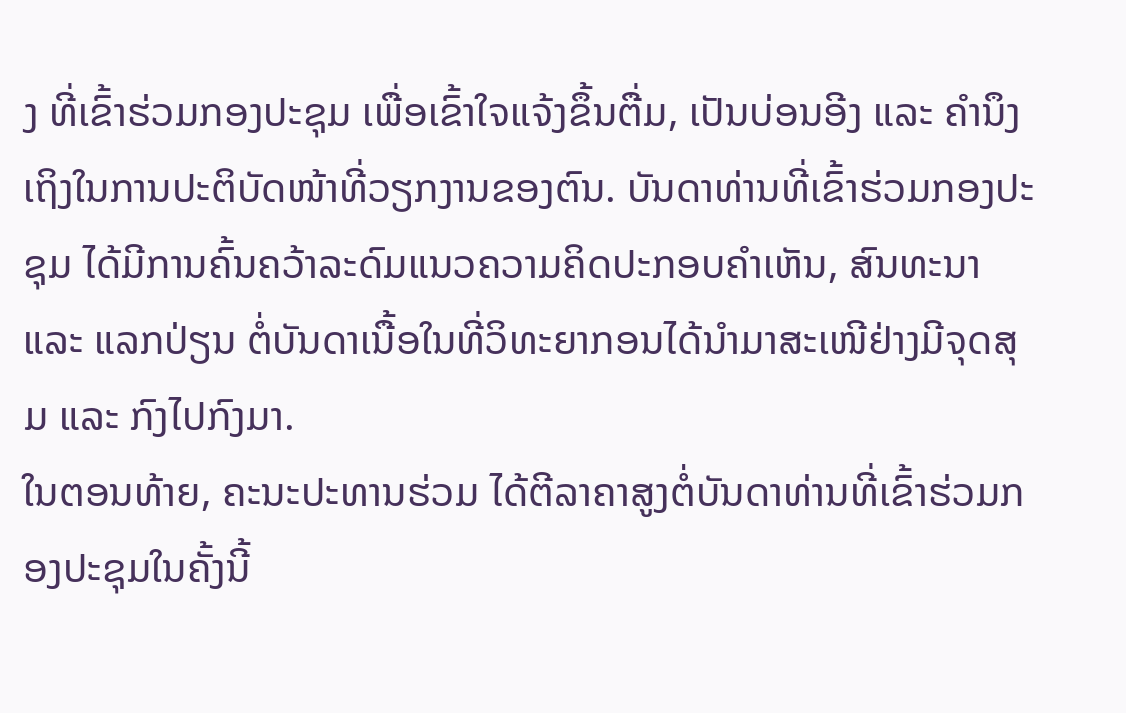ງ ທີ່ເຂົ້າຮ່ວມກອງປະຊຸມ ເພື່ອເຂົ້າໃຈແຈ້ງຂຶ້ນຕື່ມ, ເປັນບ່ອນອີງ ແລະ ຄໍານຶງເຖິງໃນການປະຕິບັດໜ້າທີ່ວຽກງານຂອງຕົນ. ບັນດາທ່ານທີ່ເຂົ້າຮ່ວມກອງປະຊຸມ ໄດ້ມີການຄົ້ນຄວ້າລະດົມແນວຄວາມຄິດປະກອບຄຳເຫັນ, ສົນທະນາ ແລະ ແລກປ່ຽນ ຕໍ່ບັນດາເນື້ອໃນທີ່ວິທະຍາກອນໄດ້ນຳມາສະເໜີຢ່າງມີຈຸດສຸມ ແລະ ກົງໄປກົງມາ.
ໃນຕອນທ້າຍ, ຄະນະປະທານຮ່ວມ ໄດ້ຕີລາຄາສູງຕໍ່ບັນດາທ່ານທີ່ເຂົ້າຮ່ວມກອງປະຊຸມໃນຄັ້ງນີ້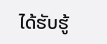ໄດ້ຮັບຮູ້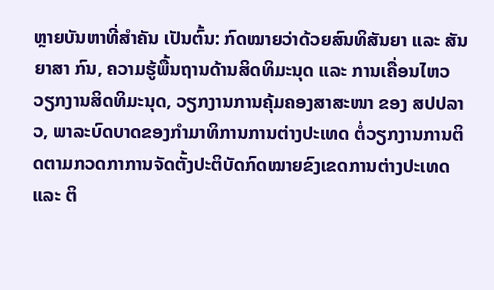ຫຼາຍບັນຫາທີ່ສຳຄັນ ເປັນຕົ້ນ: ກົດໝາຍວ່າດ້ວຍສົນທິສັນຍາ ແລະ ສັນຍາສາ ກົນ, ຄວາມຮູ້ພື້ນຖານດ້ານສິດທິມະນຸດ ແລະ ການເຄື່ອນໄຫວວຽກງານສິດທິມະນຸດ, ວຽກງານການຄຸ້ມຄອງສາສະໜາ ຂອງ ສປປລາວ, ພາລະບົດບາດຂອງກຳມາທິການການຕ່າງປະເທດ ຕໍ່ວຽກງານການຕິດຕາມກວດກາການຈັດຕັ້ງປະຕິບັດກົດໝາຍຂົງເຂດການຕ່າງປະເທດ ແລະ ຕິ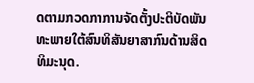ດຕາມກວດກາການຈັດຕັ້ງປະຕິບັດພັນທະພາຍໃຕ້ສົນທິສັນຍາສາກົນດ້ານສິດທິມະນຸດ.